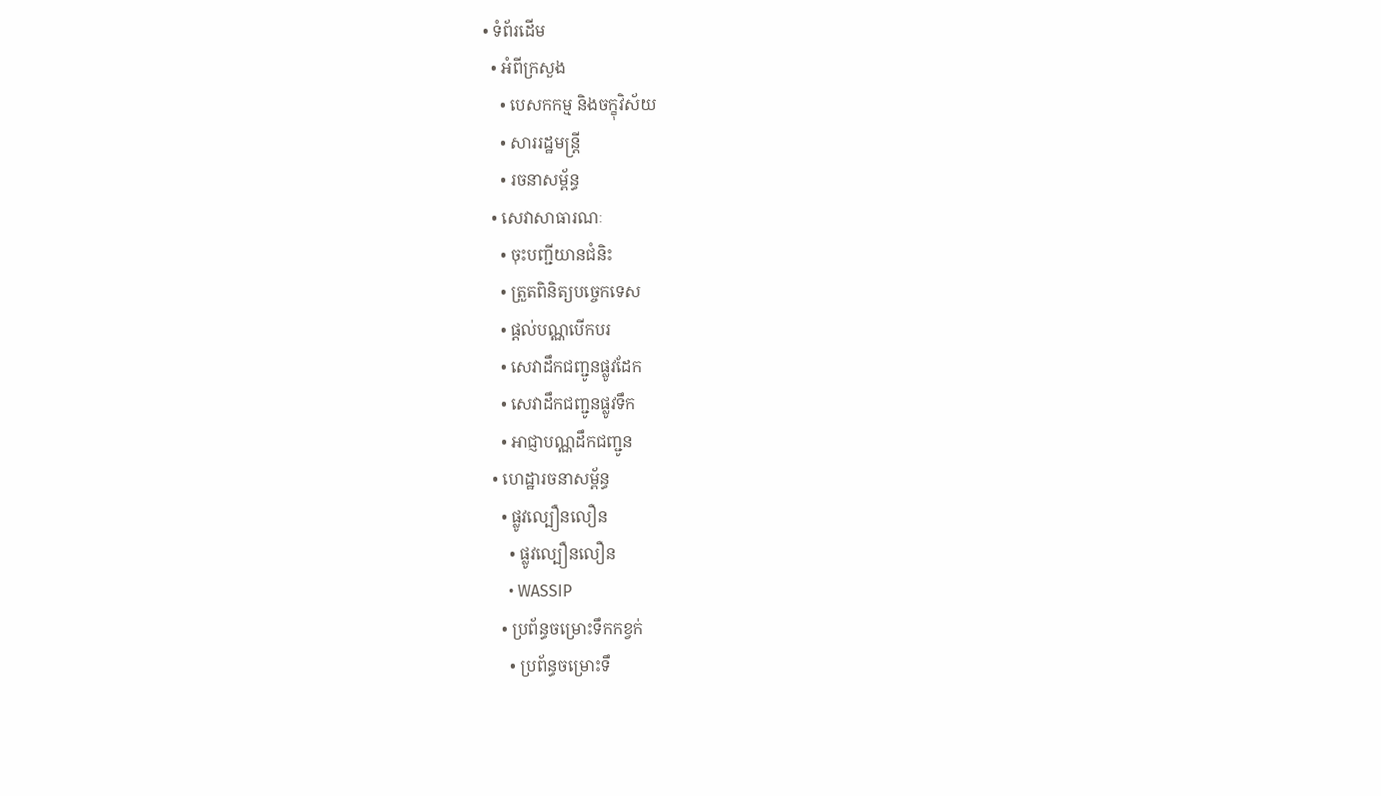• ទំព័រដើម
  • អំពីក្រសួង
    • បេសកកម្ម និងចក្ខុវិស័យ
    • សាររដ្ឋមន្ត្រី
    • រចនាសម្ព័ន្ធ
  • សេវាសាធារណៈ
    • ចុះបញ្ជីយានជំនិះ
    • ត្រួតពិនិត្យបច្ចេកទេស
    • ផ្តល់បណ្ណបើកបរ
    • សេវាដឹកជញ្ជូនផ្លូវដែក
    • សេវាដឹកជញ្ជូនផ្លូវទឹក
    • អាជ្ញាបណ្ណដឹកជញ្ជូន
  • ហេដ្ឋារចនាសម្ព័ន្ធ
    • ផ្លូវល្បឿនលឿន
      • ផ្លូវល្បឿនលឿន
      • WASSIP
    • ប្រព័ន្ធចម្រោះទឹកកខ្វក់
      • ប្រព័ន្ធចម្រោះទឹ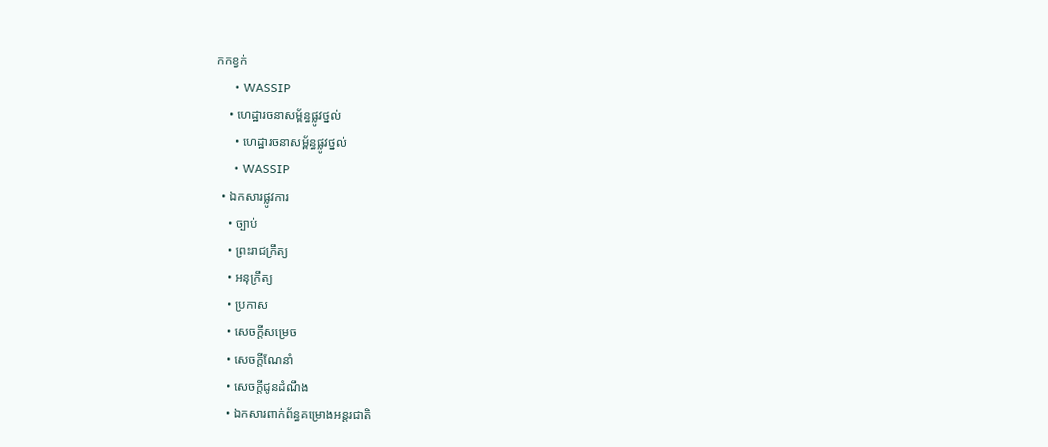កកខ្វក់
      • WASSIP
    • ហេដ្ឋារចនាសម្ព័ន្ធផ្លូវថ្នល់
      • ហេដ្ឋារចនាសម្ព័ន្ធផ្លូវថ្នល់
      • WASSIP
  • ឯកសារផ្លូវការ
    • ច្បាប់
    • ព្រះរាជក្រឹត្យ
    • អនុក្រឹត្យ
    • ប្រកាស
    • សេចក្តីសម្រេច
    • សេចក្តីណែនាំ
    • សេចក្តីជូនដំណឹង
    • ឯកសារពាក់ព័ន្ធគម្រោងអន្តរជាតិ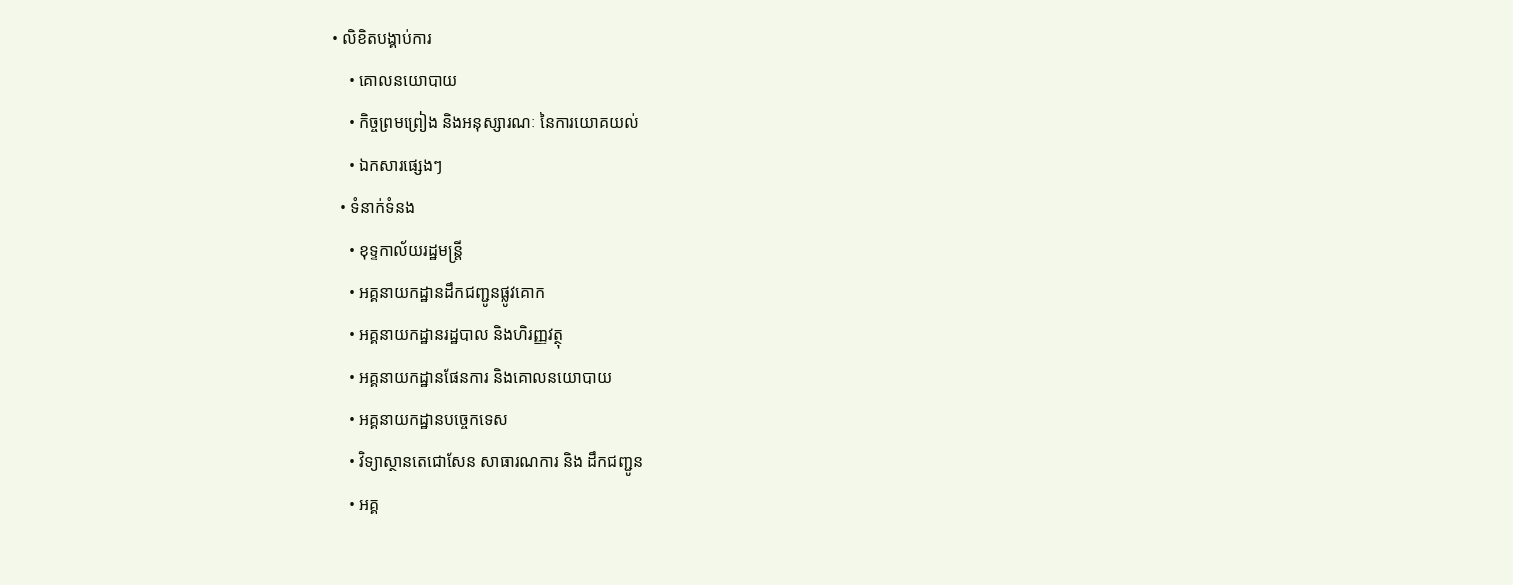• លិខិតបង្គាប់ការ
    • គោលនយោបាយ
    • កិច្ចព្រមព្រៀង និងអនុស្សារណៈ នៃការយោគយល់
    • ឯកសារផ្សេងៗ
  • ទំនាក់ទំនង
    • ខុទ្ទកាល័យរដ្ឋមន្ដ្រី
    • អគ្គនាយកដ្ឋានដឹកជញ្ជូនផ្លូវគោក
    • អគ្គនាយកដ្ឋានរដ្ឋបាល និងហិរញ្ញវត្ថុ
    • អគ្គនាយកដ្ឋានផែនការ និងគោលនយោបាយ
    • អគ្គនាយកដ្ឋានបច្ចេកទេស
    • វិទ្យាស្ថានតេជោសែន សាធារណការ និង ដឹកជញ្ជូន
    • អគ្គ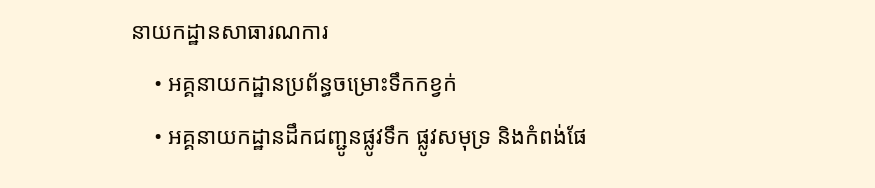នាយកដ្ឋានសាធារណការ
    • អគ្គនាយកដ្ឋានប្រព័ន្ធចម្រោះទឹកកខ្វក់
    • អគ្គនាយកដ្ឋានដឹកជញ្ជូនផ្លូវទឹក ផ្លូវសមុទ្រ និងកំពង់ផែ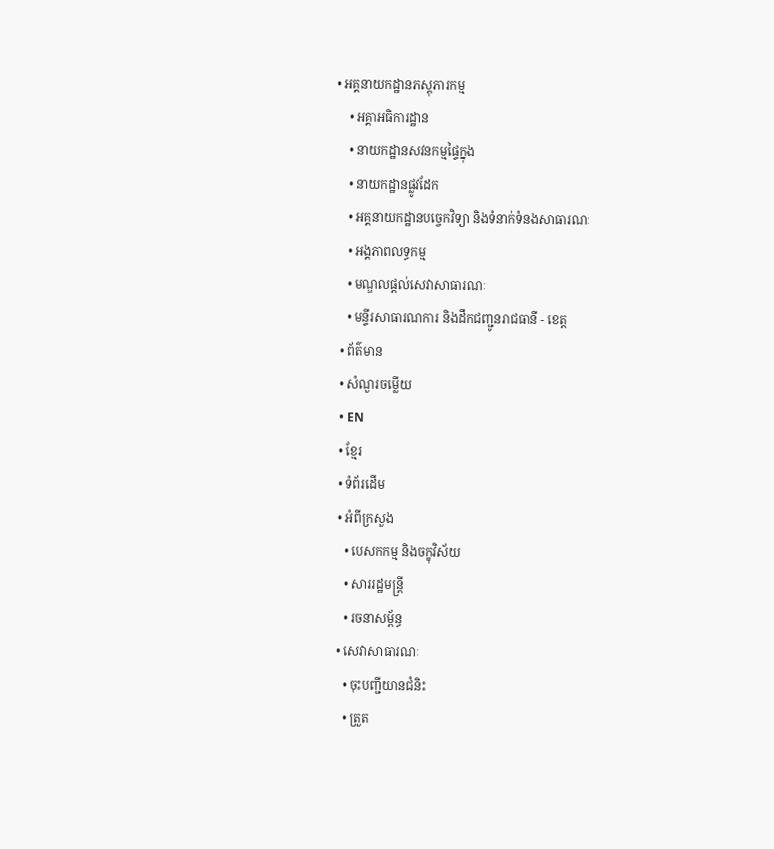• អគ្គនាយកដ្ឋានភស្តុភារកម្ម
    • អគ្គាអធិការដ្ឋាន
    • នាយកដ្ឋានសវនកម្មផ្ទៃក្នុង
    • នាយកដ្ឋានផ្លូវដែក
    • អគ្គនាយកដ្ឋានបច្ចេកវិទ្យា និងទំនាក់ទំនងសាធារណៈ
    • អង្គភាពលទ្ធកម្ម
    • មណ្ឌលផ្ដល់សេវាសាធារណៈ
    • មន្ទីរសាធារណការ និងដឹកជញ្ជូនរាជធានី - ខេត្ត
  • ព័ត៌មាន
  • សំណួរចម្លើយ
  • EN
  • ខ្មែរ
  • ទំព័រដើម
  • អំពីក្រសួង
    • បេសកកម្ម និងចក្ខុវិស័យ
    • សាររដ្ឋមន្ត្រី
    • រចនាសម្ព័ន្ធ
  • សេវាសាធារណៈ
    • ចុះបញ្ជីយានជំនិះ
    • ត្រួត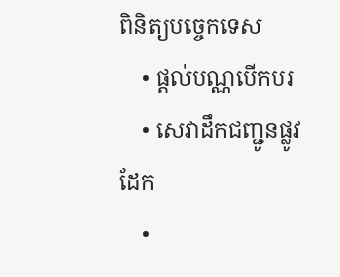ពិនិត្យបច្ចេកទេស
    • ផ្តល់បណ្ណបើកបរ
    • សេវាដឹកជញ្ជូនផ្លូវដែក
    •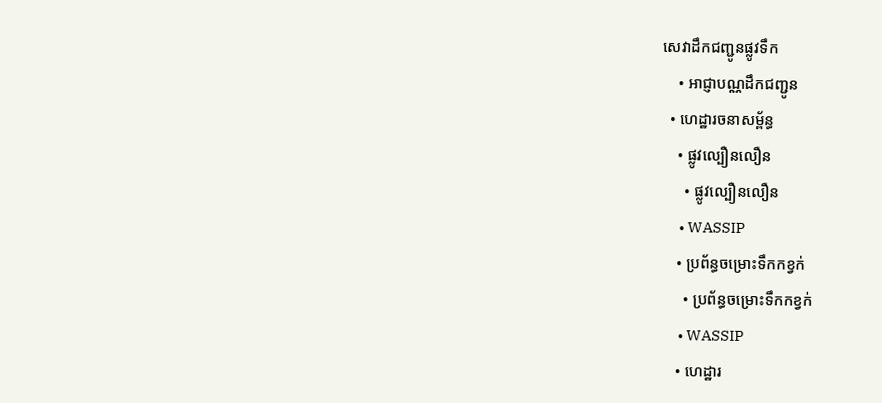សេវាដឹកជញ្ជូនផ្លូវទឹក
    • អាជ្ញាបណ្ណដឹកជញ្ជូន
  • ហេដ្ឋារចនាសម្ព័ន្ធ
    • ផ្លូវល្បឿនលឿន
      • ផ្លូវល្បឿនលឿន
      • WASSIP
    • ប្រព័ន្ធចម្រោះទឹកកខ្វក់
      • ប្រព័ន្ធចម្រោះទឹកកខ្វក់
      • WASSIP
    • ហេដ្ឋារ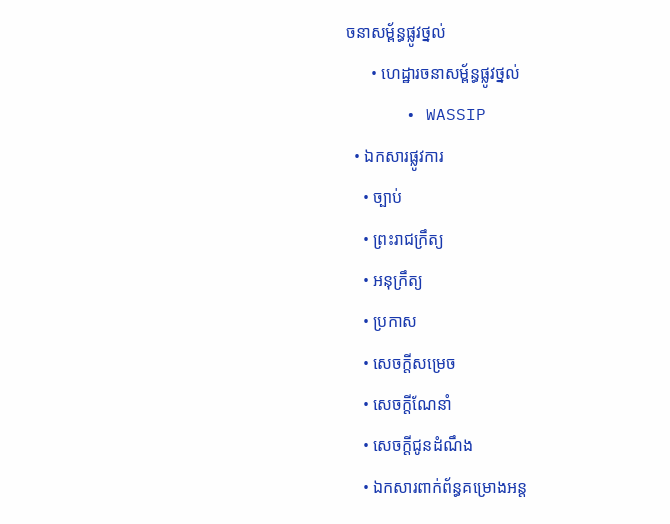ចនាសម្ព័ន្ធផ្លូវថ្នល់
      • ហេដ្ឋារចនាសម្ព័ន្ធផ្លូវថ្នល់
      • WASSIP
  • ឯកសារផ្លូវការ
    • ច្បាប់
    • ព្រះរាជក្រឹត្យ
    • អនុក្រឹត្យ
    • ប្រកាស
    • សេចក្តីសម្រេច
    • សេចក្តីណែនាំ
    • សេចក្តីជូនដំណឹង
    • ឯកសារពាក់ព័ន្ធគម្រោងអន្ត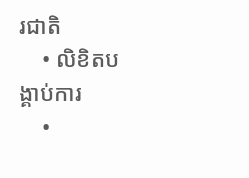រជាតិ
    • លិខិតបង្គាប់ការ
    •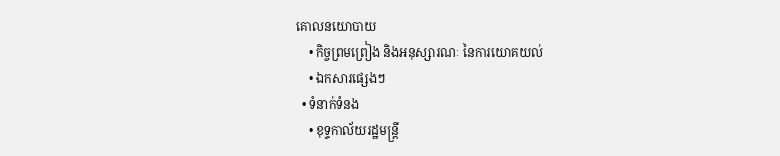គោលនយោបាយ
    • កិច្ចព្រមព្រៀង និងអនុស្សារណៈ នៃការយោគយល់
    • ឯកសារផ្សេងៗ
  • ទំនាក់ទំនង
    • ខុទ្ទកាល័យរដ្ឋមន្ដ្រី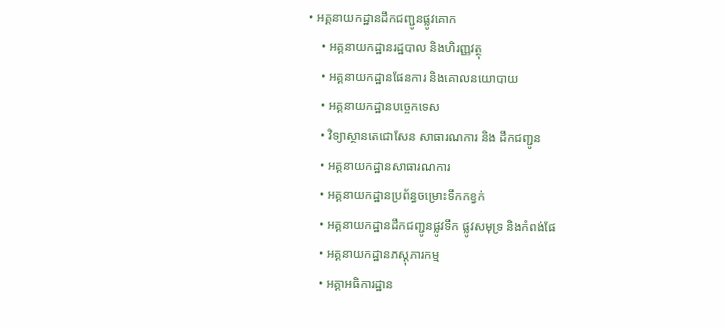• អគ្គនាយកដ្ឋានដឹកជញ្ជូនផ្លូវគោក
    • អគ្គនាយកដ្ឋានរដ្ឋបាល និងហិរញ្ញវត្ថុ
    • អគ្គនាយកដ្ឋានផែនការ និងគោលនយោបាយ
    • អគ្គនាយកដ្ឋានបច្ចេកទេស
    • វិទ្យាស្ថានតេជោសែន សាធារណការ និង ដឹកជញ្ជូន
    • អគ្គនាយកដ្ឋានសាធារណការ
    • អគ្គនាយកដ្ឋានប្រព័ន្ធចម្រោះទឹកកខ្វក់
    • អគ្គនាយកដ្ឋានដឹកជញ្ជូនផ្លូវទឹក ផ្លូវសមុទ្រ និងកំពង់ផែ
    • អគ្គនាយកដ្ឋានភស្តុភារកម្ម
    • អគ្គាអធិការដ្ឋាន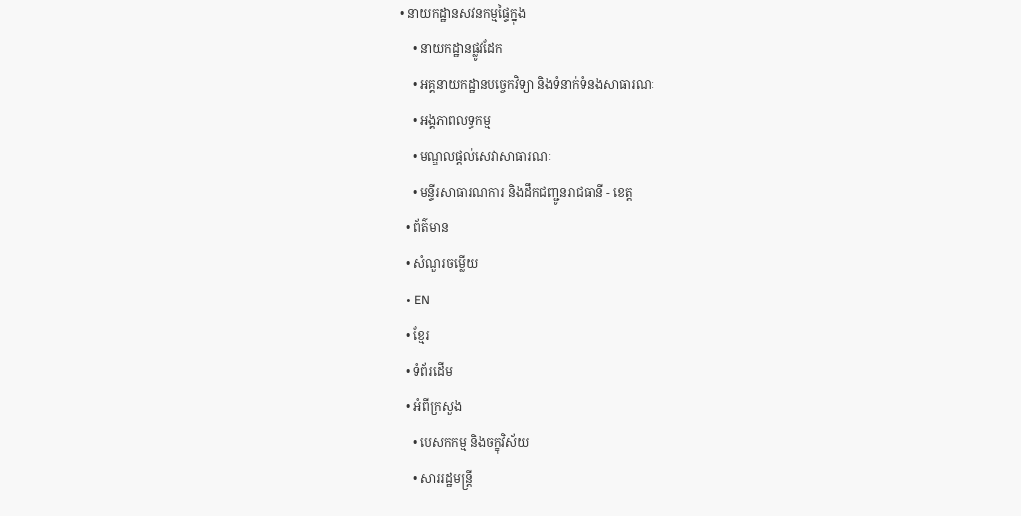• នាយកដ្ឋានសវនកម្មផ្ទៃក្នុង
    • នាយកដ្ឋានផ្លូវដែក
    • អគ្គនាយកដ្ឋានបច្ចេកវិទ្យា និងទំនាក់ទំនងសាធារណៈ
    • អង្គភាពលទ្ធកម្ម
    • មណ្ឌលផ្ដល់សេវាសាធារណៈ
    • មន្ទីរសាធារណការ និងដឹកជញ្ជូនរាជធានី - ខេត្ត
  • ព័ត៌មាន
  • សំណួរចម្លើយ
  • EN
  • ខ្មែរ
  • ទំព័រដើម
  • អំពីក្រសួង
    • បេសកកម្ម និងចក្ខុវិស័យ
    • សាររដ្ឋមន្ត្រី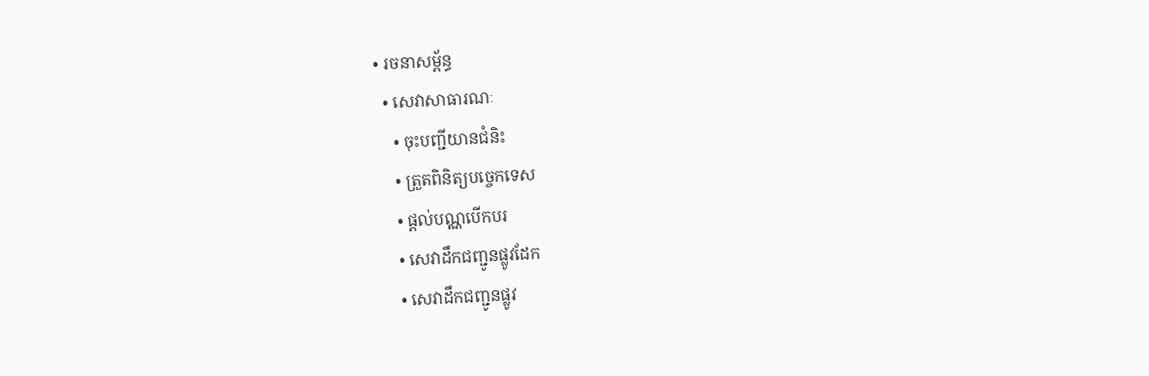• រចនាសម្ព័ន្ធ
  • សេវាសាធារណៈ
    • ចុះបញ្ជីយានជំនិះ
    • ត្រួតពិនិត្យបច្ចេកទេស
    • ផ្តល់បណ្ណបើកបរ
    • សេវាដឹកជញ្ជូនផ្លូវដែក
    • សេវាដឹកជញ្ជូនផ្លូវ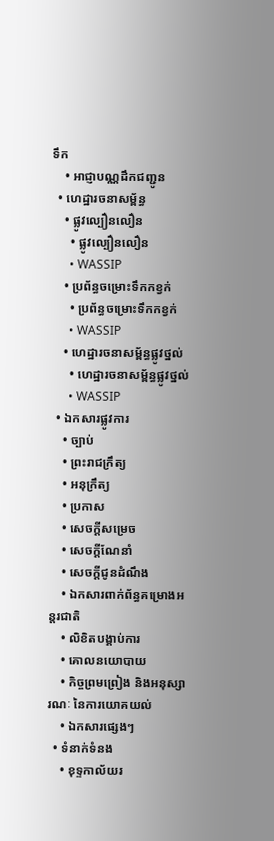ទឹក
    • អាជ្ញាបណ្ណដឹកជញ្ជូន
  • ហេដ្ឋារចនាសម្ព័ន្ធ
    • ផ្លូវល្បឿនលឿន
      • ផ្លូវល្បឿនលឿន
      • WASSIP
    • ប្រព័ន្ធចម្រោះទឹកកខ្វក់
      • ប្រព័ន្ធចម្រោះទឹកកខ្វក់
      • WASSIP
    • ហេដ្ឋារចនាសម្ព័ន្ធផ្លូវថ្នល់
      • ហេដ្ឋារចនាសម្ព័ន្ធផ្លូវថ្នល់
      • WASSIP
  • ឯកសារផ្លូវការ
    • ច្បាប់
    • ព្រះរាជក្រឹត្យ
    • អនុក្រឹត្យ
    • ប្រកាស
    • សេចក្តីសម្រេច
    • សេចក្តីណែនាំ
    • សេចក្តីជូនដំណឹង
    • ឯកសារពាក់ព័ន្ធគម្រោងអន្តរជាតិ
    • លិខិតបង្គាប់ការ
    • គោលនយោបាយ
    • កិច្ចព្រមព្រៀង និងអនុស្សារណៈ នៃការយោគយល់
    • ឯកសារផ្សេងៗ
  • ទំនាក់ទំនង
    • ខុទ្ទកាល័យរ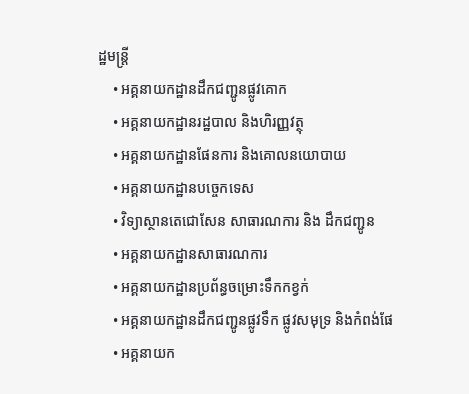ដ្ឋមន្ដ្រី
    • អគ្គនាយកដ្ឋានដឹកជញ្ជូនផ្លូវគោក
    • អគ្គនាយកដ្ឋានរដ្ឋបាល និងហិរញ្ញវត្ថុ
    • អគ្គនាយកដ្ឋានផែនការ និងគោលនយោបាយ
    • អគ្គនាយកដ្ឋានបច្ចេកទេស
    • វិទ្យាស្ថានតេជោសែន សាធារណការ និង ដឹកជញ្ជូន
    • អគ្គនាយកដ្ឋានសាធារណការ
    • អគ្គនាយកដ្ឋានប្រព័ន្ធចម្រោះទឹកកខ្វក់
    • អគ្គនាយកដ្ឋានដឹកជញ្ជូនផ្លូវទឹក ផ្លូវសមុទ្រ និងកំពង់ផែ
    • អគ្គនាយក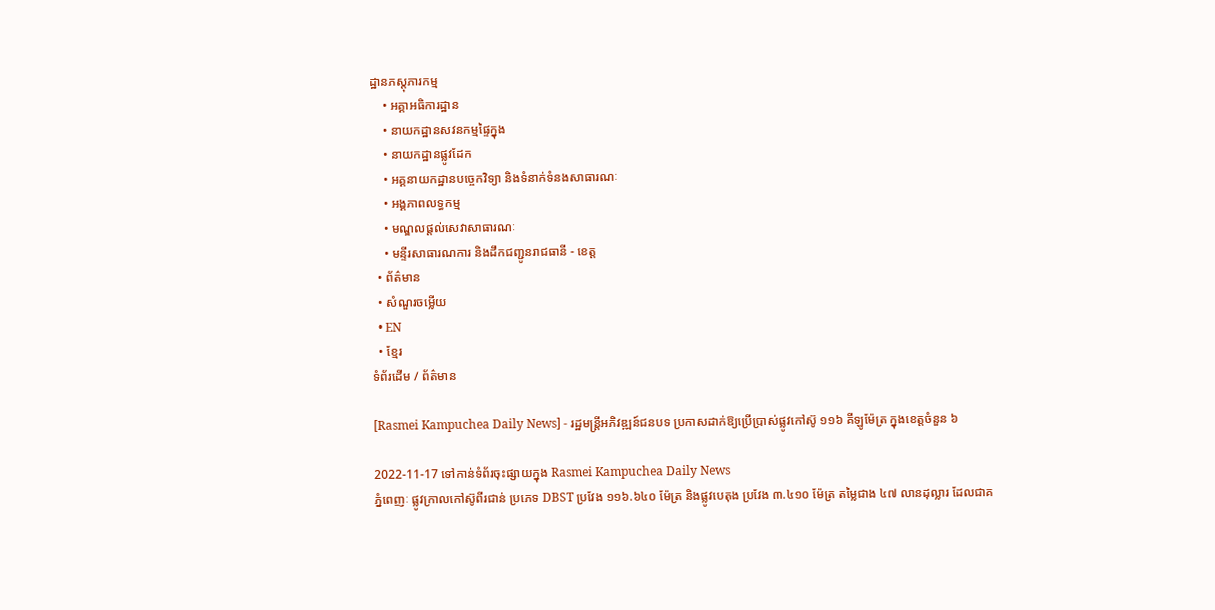ដ្ឋានភស្តុភារកម្ម
    • អគ្គាអធិការដ្ឋាន
    • នាយកដ្ឋានសវនកម្មផ្ទៃក្នុង
    • នាយកដ្ឋានផ្លូវដែក
    • អគ្គនាយកដ្ឋានបច្ចេកវិទ្យា និងទំនាក់ទំនងសាធារណៈ
    • អង្គភាពលទ្ធកម្ម
    • មណ្ឌលផ្ដល់សេវាសាធារណៈ
    • មន្ទីរសាធារណការ និងដឹកជញ្ជូនរាជធានី - ខេត្ត
  • ព័ត៌មាន
  • សំណួរចម្លើយ
  • EN
  • ខ្មែរ
ទំព័រដើម / ព័ត៌មាន

[Rasmei Kampuchea Daily News] - រដ្ឋមន្ត្រីអភិវឌ្ឍន៍ជនបទ ប្រកាសដាក់ឱ្យប្រើប្រាស់ផ្លូវកៅស៊ូ ១១៦ គីឡូម៉ែត្រ ក្នុងខេត្តចំនួន ៦

2022-11-17 ទៅកាន់ទំព័រចុះផ្សាយក្នុង Rasmei Kampuchea Daily News
ភ្នំពេញៈ ផ្លូវក្រាលកៅស៊ូពីរជាន់ ប្រភេទ DBST ប្រវែង ១១៦.៦៤០ ម៉ែត្រ និងផ្លូវបេតុង ប្រវែង ៣.៤១០ ម៉ែត្រ តម្លៃជាង ៤៧ លានដុល្លារ ដែលជាគ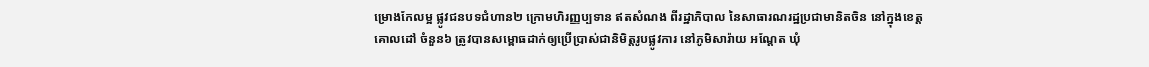ម្រោងកែលម្អ ផ្លូវជនបទជំហាន២ ក្រោមហិរញ្ញប្បទាន ឥតសំណង ពីរដ្ឋាភិបាល នៃសាធារណរដ្ឋប្រជាមានិតចិន នៅក្នុងខេត្តគោលដៅ ចំនួន៦ ត្រូវបានសម្ពោធដាក់ឲ្យប្រើប្រាស់ជានិមិត្តរូបផ្លូវការ នៅភូមិសារ៉ាយ អណ្ដែត ឃុំ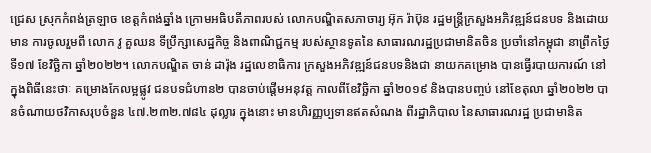ជ្រេស ស្រុកកំពង់ត្រឡាច ខេត្តកំពង់ឆ្នាំង ក្រោមអធិបតីភាពរបស់ លោកបណ្ឌិតសភាចារ្យ អ៊ុក រ៉ាប៊ុន រដ្ឋមន្ត្រីក្រសួងអភិវឌ្ឍន៍ជនបទ និងដោយមាន ការចូលរួមពី លោក វូ គួឈន ទីប្រឹក្សាសេដ្ឋកិច្ច និងពាណិជ្ជកម្ម របស់ស្ថានទូតនៃ សាធារណរដ្ឋប្រជាមានិតចិន ប្រចាំនៅកម្ពុជា នាព្រឹកថ្ងៃទី១៧ ខែវិច្ឆិកា ឆ្នាំ២០២២។ លោកបណ្ឌិត ចាន់ ដារ៉ុង រដ្ឋលេខាធិការ ក្រសួងអភិវឌ្ឍន៍ជនបទនិងជា នាយកគម្រោង បានធ្វើរបាយការណ៍ នៅក្នុងពិធីនេះថាៈ គម្រោងកែលម្អផ្លូវ ជនបទជំហាន២ បានចាប់ផ្តើមអនុវត្ត កាលពីខែវិច្ឆិកា ឆ្នាំ២០១៩ និងបានបញ្ចប់ នៅខែតុលា ឆ្នាំ២០២២ បានចំណាយថវិកាសរុបចំនួន ៤៧.២៣២.៧៨៤ ដុល្លារ ក្នុងនោះ មានហិរញ្ញប្បទានឥតសំណង ពីរដ្ឋាភិបាល នៃសាធារណរដ្ឋ ប្រជាមានិត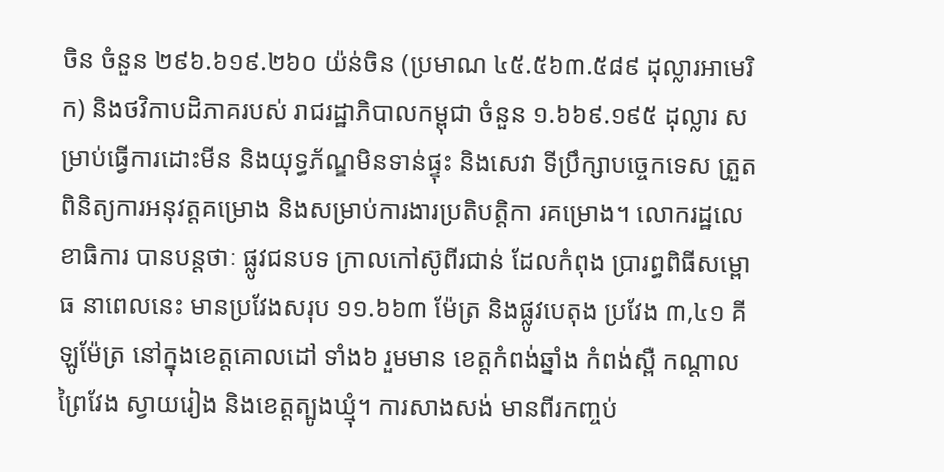ចិន ចំនួន ២៩៦.៦១៩.២៦០ យ៉ន់ចិន (ប្រមាណ ៤៥.៥៦៣.៥៨៩ ដុល្លារអាមេរិក) និងថវិកាបដិភាគរបស់ រាជរដ្ឋាភិបាលកម្ពុជា ចំនួន ១.៦៦៩.១៩៥ ដុល្លារ សម្រាប់ធ្វើការដោះមីន និងយុទ្ធភ័ណ្ឌមិនទាន់ផ្ទុះ និងសេវា ទីប្រឹក្សាបច្ចេកទេស ត្រួតពិនិត្យការអនុវត្តគម្រោង និងសម្រាប់ការងារប្រតិបត្តិកា រគម្រោង។ លោករដ្ឋលេខាធិការ បានបន្តថាៈ ផ្លូវជនបទ ក្រាលកៅស៊ូពីរជាន់ ដែលកំពុង ប្រារព្ធពិធីសម្ពោធ នាពេលនេះ មានប្រវែងសរុប ១១.៦៦៣ ម៉ែត្រ និងផ្លូវបេតុង ប្រវែង ៣,៤១ គីឡូម៉ែត្រ នៅក្នុងខេត្តគោលដៅ ទាំង៦ រួមមាន ខេត្តកំពង់ឆ្នាំង កំពង់ស្ពឺ កណ្ដាល ព្រៃវែង ស្វាយរៀង និងខេត្តត្បូងឃ្មុំ។ ការសាងសង់ មានពីរកញ្ចប់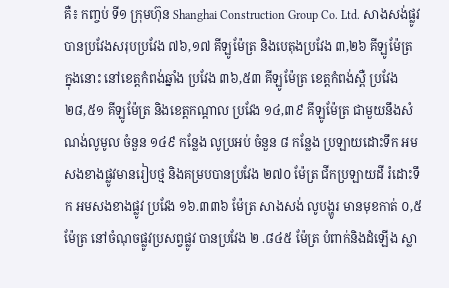គឺ៖ កញ្ចប់ ទី១ ក្រុមហ៊ុន Shanghai Construction Group Co. Ltd. សាងសង់ផ្លូវ បានប្រវែងសរុបប្រវែង ៧៦,១៧ គីឡូម៉ែត្រ និងបេតុងប្រវែង ៣,២៦ គីឡូម៉ែត្រ ក្នុងនោះ នៅខេត្តកំពង់ឆ្នាំង ប្រវែង ៣៦,៥៣ គីឡូម៉ែត្រ ខេត្តកំពង់ស្ពឺ ប្រវែង ២៨,៥១ គីឡូម៉ែត្រ និងខេត្តកណ្ដាល ប្រវែង ១៤,៣៩ គីឡូម៉ែត្រ ជាមួយនឹងសំណង់លូមូល ចំនួន ១៤៩ កន្លែង លូប្រអប់ ចំនួន ៨ កន្លែង ប្រឡាយដោះទឹក អមសងខាងផ្លូវមានរៀបថ្ម និងគម្របបានប្រវែង ២៧០ ម៉ែត្រ ជីកប្រឡាយដី រំដោះទឹក អមសងខាងផ្លូវ ប្រវែង ១៦.៣៣៦ ម៉ែត្រ សាងសង់ លូបង្ហូរ មានមុខកាត់ ០,៥ ម៉ែត្រ នៅចំណុចផ្លូវប្រសព្វផ្លូវ បានប្រវែង ២ .៨៤៥ ម៉ែត្រ បំពាក់និងដំឡើង ស្លា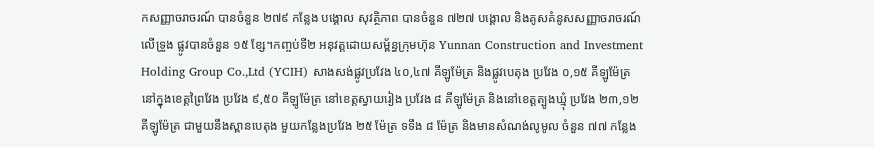កសញ្ញាចរាចរណ៍ បានចំនួន ២៧៩ កន្លែង បង្គោល សុវត្ថិភាព បានចំនួន ៧២៧ បង្គោល និងគូសគំនូសសញ្ញាចរាចរណ៍ លើទ្រូង ផ្លូវបានចំនួន ១៥ ខ្សែ។កញ្ចប់ទី២ អនុវត្តដោយសម្ព័ន្ធក្រុមហ៊ុន Yunnan Construction and Investment Holding Group Co.,Ltd (YCIH) សាងសង់ផ្លូវប្រវែង ៤០,៤៧ គីឡូម៉ែត្រ និងផ្លូវបេតុង ប្រវែង ០,១៥ គីឡូម៉ែត្រ នៅក្នុងខេត្តព្រៃវែង ប្រវែង ៩,៥០ គីឡូម៉ែត្រ នៅខេត្តស្វាយរៀង ប្រវែង ៨ គីឡូម៉ែត្រ និងនៅខេត្តត្បូងឃ្មុំ ប្រវែង ២៣,១២ គីឡូម៉ែត្រ ជាមួយនឹងស្ពានបេតុង មួយកន្លែងប្រវែង ២៥ ម៉ែត្រ ទទឹង ៨ ម៉ែត្រ និងមានសំណង់លូមូល ចំនួន ៧៧ កន្លែង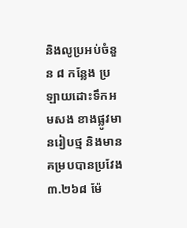និងលូប្រអប់ចំនួន ៨ កន្លែង ប្រឡាយដោះទឹកអមសង ខាងផ្លូវមានរៀបថ្ម និងមានគម្របបានប្រវែង ៣.២៦៨ ម៉ែ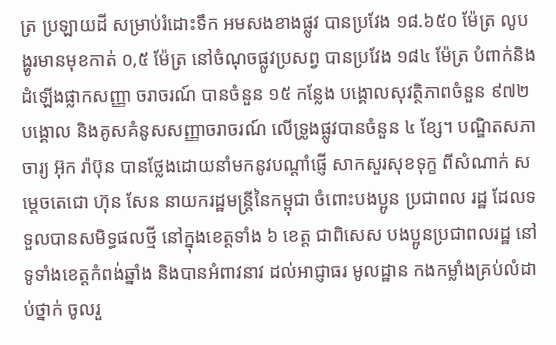ត្រ ប្រឡាយដី សម្រាប់រំដោះទឹក អមសងខាងផ្លូវ បានប្រវែង ១៨.៦៥០ ម៉ែត្រ លូបង្ហូរមានមុខកាត់ ០,៥ ម៉ែត្រ នៅចំណុចផ្លូវប្រសព្វ បានប្រវែង ១៨៤ ម៉ែត្រ បំពាក់និងដំឡើងផ្លាកសញ្ញា ចរាចរណ៍ បានចំនួន ១៥ កន្លែង បង្គោលសុវត្ថិភាពចំនួន ៩៧២ បង្គោល និងគូសគំនូសសញ្ញាចរាចរណ៍ លើទ្រូងផ្លូវបានចំនួន ៤ ខ្សែ។ បណ្ឌិតសភាចារ្យ អ៊ុក រ៉ាប៊ុន បានថ្លែងដោយនាំមកនូវបណ្ដាំផ្ញើ សាកសួរសុខទុក្ខ ពីសំណាក់ សម្តេចតេជោ ហ៊ុន សែន នាយករដ្ឋមន្ត្រីនៃកម្ពុជា ចំពោះបងប្អូន ប្រជាពល រដ្ឋ ដែលទទួលបានសមិទ្ធផលថ្មី នៅក្នុងខេត្តទាំង ៦ ខេត្ត ជាពិសេស បងប្អូនប្រជាពលរដ្ឋ នៅទូទាំងខេត្តកំពង់ឆ្នាំង និងបានអំពាវនាវ ដល់អាជ្ញាធរ មូលដ្ឋាន កងកម្លាំងគ្រប់លំដាប់ថ្នាក់ ចូលរួ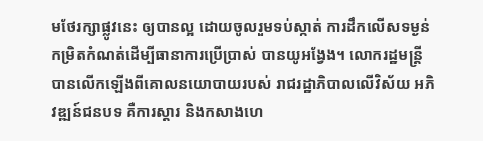មថែរក្សាផ្លូវនេះ ឲ្យបានល្អ ដោយចូលរួមទប់ស្កាត់ ការដឹកលើសទម្ងន់កម្រិតកំណត់ដើម្បីធានាការប្រើប្រាស់ បានយូអង្វែង។ លោករដ្ឋមន្ត្រី បានលើកឡើងពីគោលនយោបាយរបស់ រាជរដ្ឋាភិបាលលើវិស័យ អភិវឌ្ឍន៍ជនបទ គឺការស្ដារ និងកសាងហេ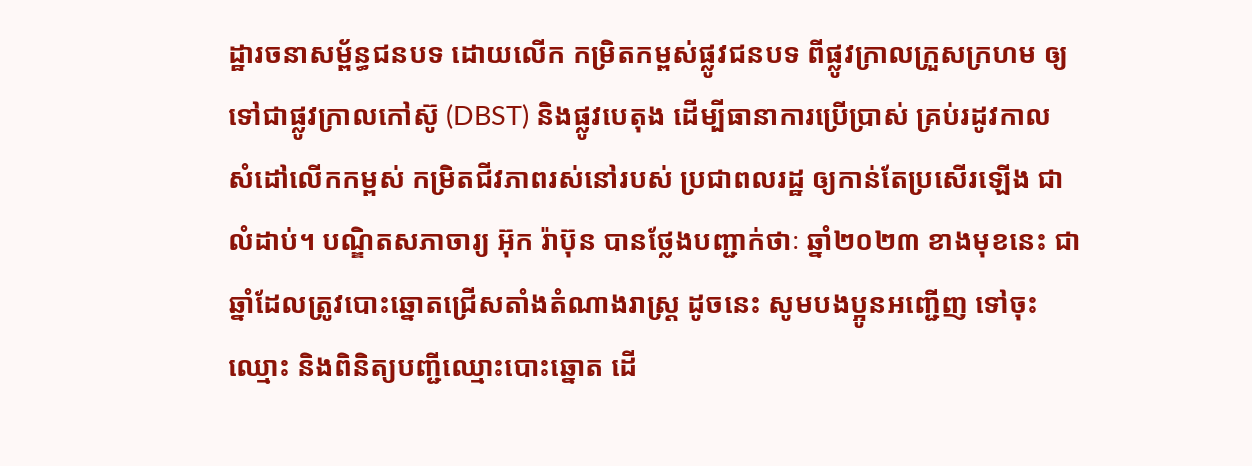ដ្ឋារចនាសម្ព័ន្ធជនបទ ដោយលើក កម្រិតកម្ពស់ផ្លូវជនបទ ពីផ្លូវក្រាលក្រួសក្រហម ឲ្យទៅជាផ្លូវក្រាលកៅស៊ូ (DBST) និងផ្លូវបេតុង ដើម្បីធានាការប្រើប្រាស់ គ្រប់រដូវកាល សំដៅលើកកម្ពស់ កម្រិតជីវភាពរស់នៅរបស់ ប្រជាពលរដ្ឋ ឲ្យកាន់តែប្រសើរឡើង ជាលំដាប់។ បណ្ឌិតសភាចារ្យ អ៊ុក រ៉ាប៊ុន បានថ្លែងបញ្ជាក់ថាៈ ឆ្នាំ២០២៣ ខាងមុខនេះ ជាឆ្នាំដែលត្រូវបោះឆ្នោតជ្រើសតាំងតំណាងរាស្ត្រ ដូចនេះ សូមបងប្អូនអញ្ជើញ ទៅចុះឈ្មោះ និងពិនិត្យបញ្ជីឈ្មោះបោះឆ្នោត ដើ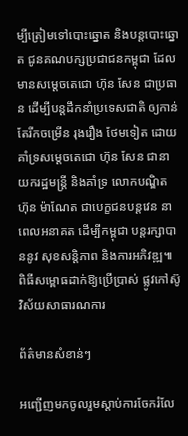ម្បីត្រៀមទៅបោះឆ្នោត និងបន្តបោះឆ្នោត ជូនគណបក្សប្រជាជនកម្ពុជា ដែលមានសម្តេចតេជោ ហ៊ុន សែន ជាប្រធាន ដើម្បីបន្តដឹកនាំប្រទេសជាតិ ឲ្យកាន់តែរីកចម្រើន រុងរឿង ថែមទៀត ដោយគាំទ្រសម្តេចតេជោ ហ៊ុន សែន ជានាយករដ្ឋមន្ត្រី និងគាំទ្រ លោកបណ្ឌិត ហ៊ុន ម៉ាណែត ជាបេក្ខជនបន្តវេន នាពេលអនាគត ដើម្បីកម្ពុជា បន្តរក្សាបាននូវ សុខសន្តិភាព និងការអភិវឌ្ឍ៕
ពិធីសម្ពោធដាក់ឱ្យប្រើប្រាស់ ផ្លូវកៅស៊ូ វិស័យសាធារណការ

ព័ត៌មានសំខាន់ៗ

អញ្ជើញមកចូលរួមស្តាប់ការចែករំលែ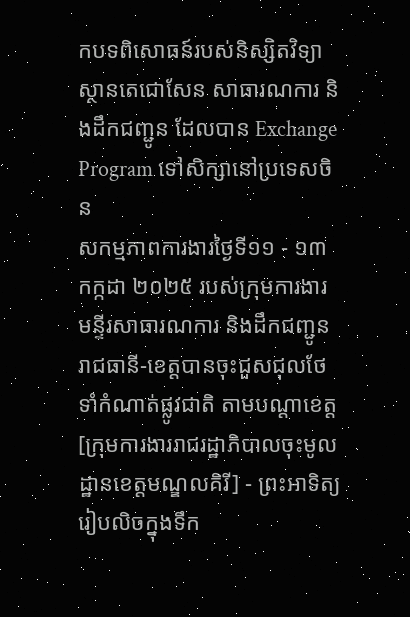កបទពិសោធន៍របស់និស្សិតវិទ្យាស្ថានតេជោសែន សាធារណការ និងដឹកជញ្ជូន ដែលបាន Exchange Program ទៅសិក្សានៅប្រទេសចិន
សកម្មភាពការងារថ្ងៃទី១១ - ១៣ កក្កដា ២០២៥ របស់ក្រុមការងារមន្ទីរសាធារណការ និងដឹកជញ្ជូន រាជធានី-ខេត្តបានចុះជួសជុលថែទាំកំណាត់ផ្លូវជាតិ តាមបណ្ដាខេត្ត
[ក្រុមការងាររាជរដ្ឋាភិបាលចុះមូលដ្ឋានខេត្តមណ្ឌលគិរី] - ព្រះអាទិត្យរៀបលិចក្នុងទឹក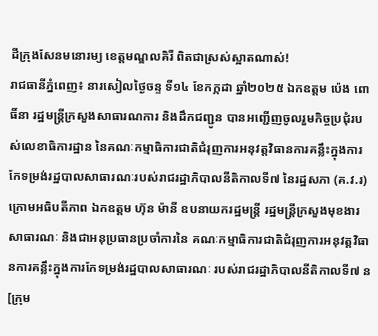ដីក្រុងសែនមនោរម្យ ខេត្តមណ្ឌលគិរី ពិតជាស្រស់ស្អាតណាស់!
រាជធានីភ្នំពេញ៖ នារសៀលថ្ងៃចន្ទ ទី១៤ ខែកក្កដា ឆ្នាំ២០២៥ ឯកឧត្តម ប៉េង ពោធិ៍នា រដ្ឋមន្ត្រីក្រសួងសាធារណការ និងដឹកជញ្ជូន បានអញ្ជើញចូលរួមកិច្ចប្រជុំរបស់លេខាធិការដ្ឋាន នៃគណៈកម្មាធិការជាតិជំរុញការអនុវត្តវិធានការគន្លឹះក្នុងការកែទម្រង់រដ្ឋបាលសាធារណៈរបស់រាជរដ្ឋាភិបាលនីតិកាលទី៧ នៃរដ្ឋសភា (គ.វ.រ) ក្រោមអធិបតីភាព ឯកឧត្តម ហ៊ុន ម៉ានី ឧបនាយករដ្ឋមន្ត្រី រដ្ឋមន្ត្រីក្រសួងមុខងារសាធារណៈ និងជាអនុប្រធានប្រចាំការនៃ គណៈកម្មាធិការជាតិជំរុញការអនុវត្តវិធានការគន្លឹះក្នុងការកែទម្រង់រដ្ឋបាលសាធារណៈ របស់រាជរដ្ឋាភិបាលនីតិកាលទី៧ ន
[ក្រុម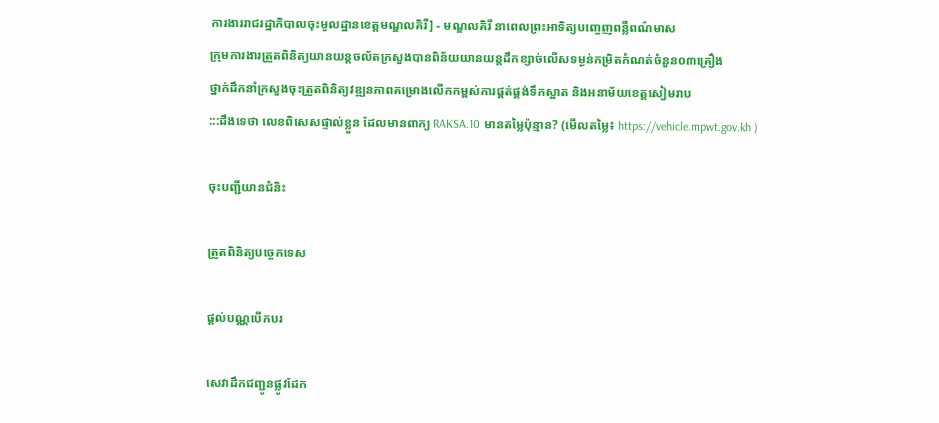ការងាររាជរដ្ឋាភិបាលចុះមូលដ្ឋានខេត្តមណ្ឌលគិរី] - មណ្ឌលគិរី នាពេលព្រះអាទិត្យបញ្ចេញពន្លឺពណ៌មាស
ក្រុមការងារត្រួតពិនិត្យយានយន្តចល័តក្រសួងបានពិន័យយានយន្តដឹកខ្សាច់លើសទម្ងន់កម្រិតកំណត់ចំនួន០៣គ្រឿង
ថ្នាក់ដឹកនាំក្រសួងចុះត្រួតពិនិត្យវឌ្ឍនភាពគម្រោងលើកកម្ពស់ការផ្គត់ផ្គង់ទឹកស្អាត និងអនាម័យខេត្តសៀមរាប
:::ដឹងទេថា លេខពិសេសផ្ទាល់ខ្លួន ដែលមានពាក្យ RAKSA.10 មានតម្លៃប៉ុន្មាន? (មើលតម្លៃ៖ https://vehicle.mpwt.gov.kh )

ចុះបញ្ជីយានជំនិះ

ត្រួតពិនិត្យបច្ចេកទេស

ផ្តល់បណ្ណបើកបរ

សេវាដឹកជញ្ជូនផ្លូវដែក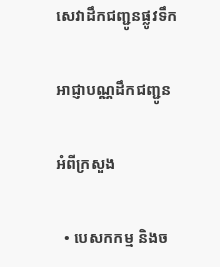សេវាដឹកជញ្ជូនផ្លូវទឹក

អាជ្ញាបណ្ណដឹកជញ្ជូន

អំពីក្រសួង

  • បេសកកម្ម និងច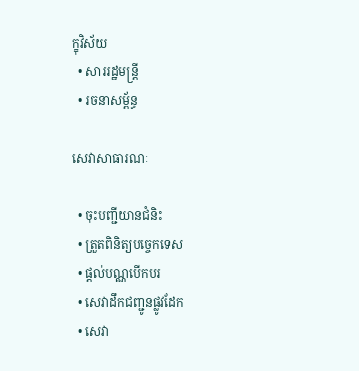ក្ខុវិស័យ
  • សាររដ្ឋមន្ត្រី
  • រចនាសម្ព័ន្ធ

សេវាសាធារណៈ

  • ចុះបញ្ជីយានជំនិះ
  • ត្រួតពិនិត្យបច្ចេកទេស
  • ផ្តល់បណ្ណបើកបរ
  • សេវាដឹកជញ្ជូនផ្លូវដែក
  • សេវា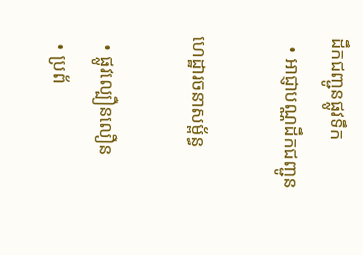ដឹកជញ្ជូនផ្លូវទឹក
  • អាជ្ញាបណ្ណដឹកជញ្ជូន

ហេដ្ឋារចនាសម្ព័ន្ធ

  • ផ្លូវល្បឿនលឿន
  • ប្រព័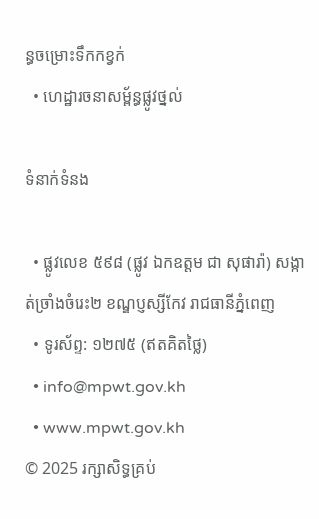ន្ធចម្រោះទឹកកខ្វក់
  • ហេដ្ឋារចនាសម្ព័ន្ធផ្លូវថ្នល់

ទំនាក់ទំនង

  • ផ្លូវលេខ ៥៩៨ (ផ្លូវ ឯកឧត្ដម ជា សុផារ៉ា) សង្កាត់ច្រាំងចំរេះ២ ខណ្ឌប្ញស្សីកែវ រាជធានីភ្នំពេញ
  • ទូរស័ព្ទ: ១២៧៥ (ឥតគិតថ្លៃ)
  • info@mpwt.gov.kh
  • www.mpwt.gov.kh
© 2025 រក្សាសិទ្ធគ្រប់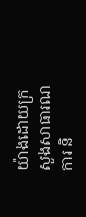យ៉ាងដោយក្រសួងសាធារណការ និ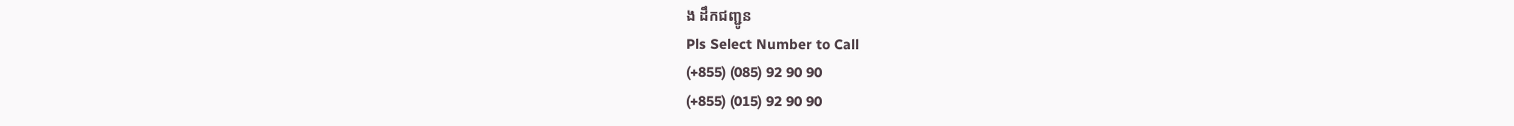ង ដឹកជញ្ជូន
Pls Select Number to Call
(+855) (085) 92 90 90
(+855) (015) 92 90 90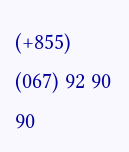(+855) (067) 92 90 90